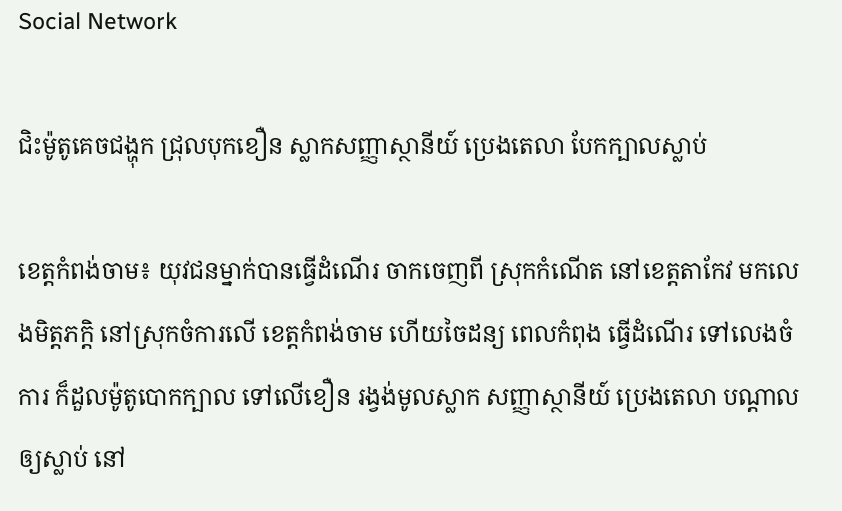Social Network

ជិះម៉ូតូគេចជង្ហុក ជ្រុលបុកខឿន ស្លាកសញ្ញាស្ថានីយ៍ ប្រេងតេលា បែកក្បាលស្លាប់

ខេត្តកំពង់ចាម៖ យុវជនម្នាក់បានធ្វើដំណើរ ចាកចេញពី ស្រុកកំណើត នៅខេត្តតាកែវ មកលេងមិត្តភក្តិ នៅស្រុកចំការលើ ខេត្តកំពង់ចាម ហើយចៃដន្យ ពេលកំពុង ធ្វើដំណើរ ទៅលេងចំការ ក៏ដួលម៉ូតូបោកក្បាល ទៅលើខឿន រង្វង់មូលស្លាក សញ្ញាស្ថានីយ៍ ប្រេងតេលា បណ្តាលឲ្យស្លាប់ នៅ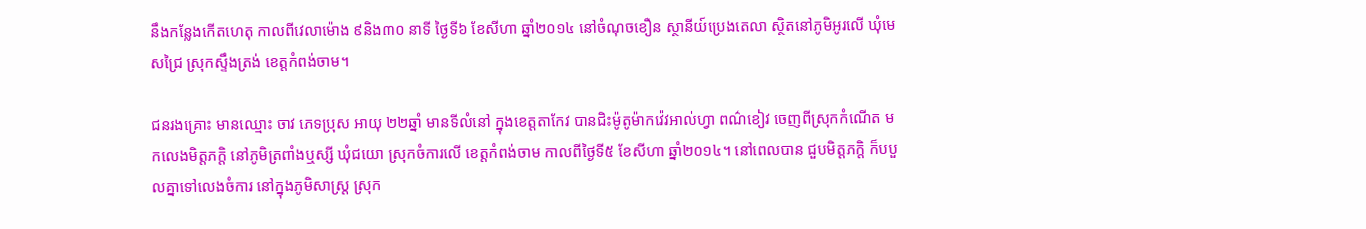នឹងកន្លែងកើតហេតុ កាលពីវេលាម៉ោង ៩និង៣០ នាទី ថ្ងៃទី៦ ខែសីហា ឆ្នាំ២០១៤ នៅចំណុចខឿន ស្ថានីយ៍ប្រេងតេលា ស្ថិតនៅភូមិអូរលើ ឃុំមេសជ្រៃ ស្រុកស្ទឹងត្រង់ ខេត្តកំពង់ចាម។

ជនរងគ្រោះ មានឈ្មោះ ចាវ ភេទប្រុស អាយុ ២២ឆ្នាំ មានទីលំនៅ ក្នុងខេត្តតាកែវ បានជិះម៉ូតូម៉ាកវ៉េវអាល់ហ្វា ពណ៌ខៀវ ចេញពីស្រុកកំណើត មកលេងមិត្តភក្តិ នៅភូមិត្រពាំងឬស្សី ឃុំជយោ ស្រុកចំការលើ ខេត្តកំពង់ចាម កាលពីថ្ងៃទី៥ ខែសីហា ឆ្នាំ២០១៤។ នៅពេលបាន ជួបមិត្តភក្តិ ក៏បបួលគ្នាទៅលេងចំការ នៅក្នុងភូមិសាស្ត្រ ស្រុក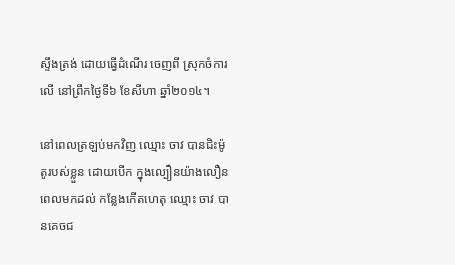ស្ទឹងត្រង់ ដោយធ្វើដំណើរ ចេញពី ស្រុកចំការលើ នៅព្រឹកថ្ងៃទី៦ ខែសីហា ឆ្នាំ២០១៤។

នៅពេលត្រឡប់មកវិញ ឈ្មោះ ចាវ បានជិះម៉ូតូរបស់ខ្លួន ដោយបើក ក្នុងល្បឿនយ៉ាងលឿន ពេលមកដល់ កន្លែងកើតហេតុ ឈ្មោះ ចាវ បានគេចជ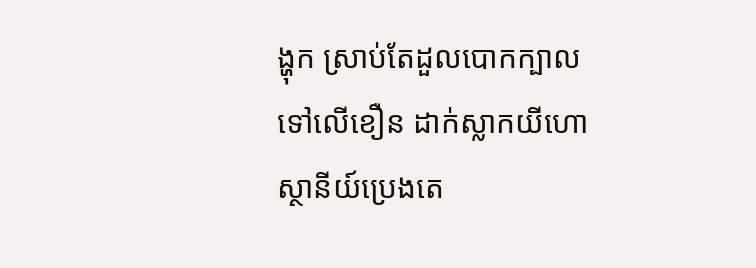ង្ហុក ស្រាប់តែដួលបោកក្បាល ទៅលើខឿន ដាក់ស្លាកយីហោ ស្ថានីយ៍ប្រេងតេ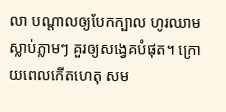លា បណ្តាលឲ្យបែកក្បាល ហូរឈាម ស្លាប់ភ្លាមៗ គួរឲ្យសង្វេគបំផុត។ ក្រោយពេលកើតហេតុ សម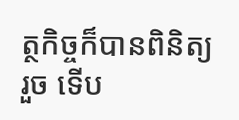ត្ថកិច្ចក៏បានពិនិត្យរួច ទើប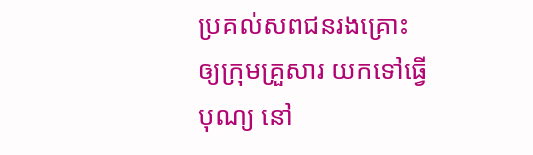ប្រគល់សពជនរងគ្រោះ ឲ្យក្រុមគ្រួសារ យកទៅធ្វើបុណ្យ នៅ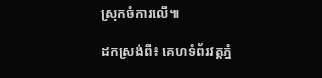ស្រុកចំការលើ៕

ដកស្រង់ពី៖ គេហទំព័រវត្ដភ្នំ